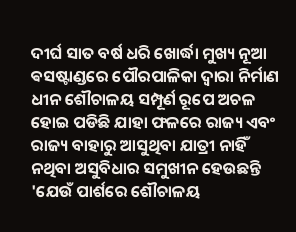ଦୀର୍ଘ ସାତ ବର୍ଷ ଧରି ଖୋର୍ଦ୍ଧା ମୁଖ୍ୟ ନୂଆ ଵସଷ୍ଟାଣ୍ଡରେ ପୌରପାଳିକା ଦ୍ଵାରା ନିର୍ମାଣ ଧୀନ ଶୌଚାଳୟ ସମ୍ପୂର୍ଣ ରୂପେ ଅଚଳ ହୋଇ ପଡିଛି ଯାହା ଫଳରେ ରାଜ୍ୟ ଏବଂ ରାଜ୍ୟ ବାହାରୁ ଆସୁଥିବା ଯାତ୍ରୀ ନାହିଁ ନଥିବା ଅସୁବିଧାର ସମୁଖୀନ ହେଉଛନ୍ତି 'ଯେଉଁ ପାର୍ଶରେ ଶୌଚାଳୟ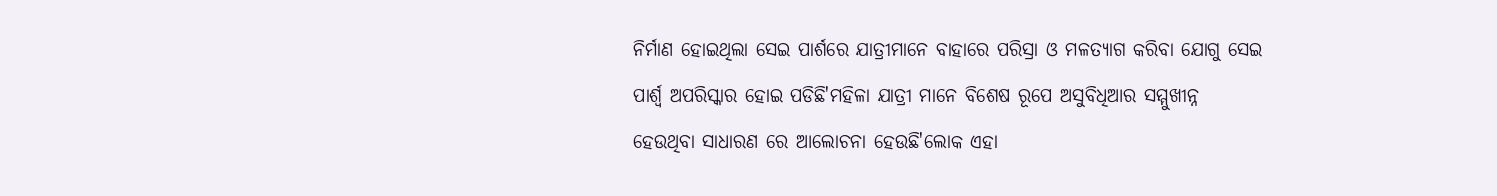ନିର୍ମାଣ ହୋଇଥିଲା ସେଇ ପାର୍ଶରେ ଯାତ୍ରୀମାନେ ବାହାରେ ପରିସ୍ରା ଓ ମଳତ୍ୟାଗ କରିବା ଯୋଗୁ ସେଇ ପାର୍ଶ୍ୱ ଅପରିସ୍କାର ହୋଇ ପଡିଛି'ମହିଳା ଯାତ୍ରୀ ମାନେ ବିଶେଷ ରୂପେ ଅସୁବିଧିଆର ସମ୍ମୁଖୀନ୍ନ ହେଉଥିବା ସାଧାରଣ ରେ ଆଲୋଚନା ହେଉଛି'ଲୋକ ଏହା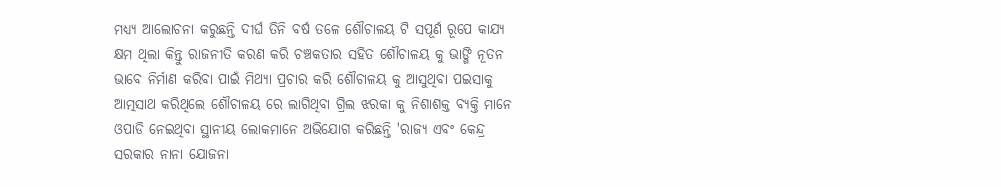ମଧ୍ୟ୍ୟ ଆଲୋଚନା କରୁଛନ୍ତି ଦୀର୍ଘ ତିନି ବର୍ଷ ତଳେ ଶୌଚାଳୟ ଟି ସପୂର୍ଣ ରୂପେ କାଯ୍ୟ କ୍ଷମ ଥିଲା କିନ୍ତୁ ରାଜନୀତି କରଣ କରି ଚଞ୍ଚକତାର ସହିତ ଶୌଚାଳୟ କୁ ଭାଙ୍ଗି ନୂତନ ଭାବେ ନିର୍ମାଣ କରିବା ପାଇଁ ମିଥ୍ୟା ପ୍ରଚାର କରି ଶୌଚାଳୟ କୁ ଆସୁଥିବା ପଇସାକୁ ଆତ୍ମସାଥ କରିଥିଲେ ଶୌଚାଳୟ ରେ ଲାଗିଥିବା ଗ୍ରିଲ ଝରକା କୁ ନିଶାଶକ୍ତ ବ୍ୟକ୍ତି ମାନେ ଓପାଡି ନେଇଥିବା ସ୍ଥାନୀୟ ଲୋକମାନେ ଅଭିଯୋଗ କରିଛନ୍ତି 'ରାଜ୍ୟ ଏବଂ କେନ୍ଦ୍ର ସରକାର ନାନା ଯୋଜନା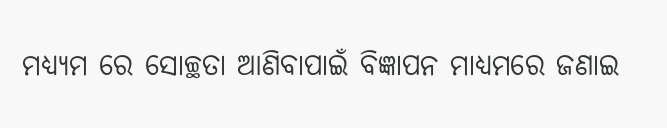ମଧ୍ୟ୍ୟମ ରେ ସୋଚ୍ଛତା ଆଣିବାପାଇଁ ବିଜ୍ଞାପନ ମାଧ୍ୟମରେ ଜଣାଇ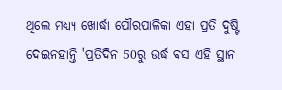ଥିଲେ ମଧ୍ୟ୍ୟ ଖୋର୍ଦ୍ଧା ପୌରପାଳିକା ଏହା ପ୍ରତି ଦୁଷ୍ଟି ଦେଇନହାନ୍ତି 'ପ୍ରତିଦିନ 50ରୁ ଉର୍ଦ୍ଧ ଵସ ଏହି ସ୍ଥାନ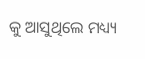କୁ ଆସୁଥିଲେ ମଧ୍ୟ୍ୟ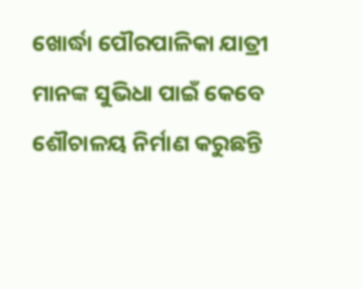ଖୋର୍ଦ୍ଧା ପୌରପାଳିକା ଯାତ୍ରୀ ମାନଙ୍କ ସୁଭିଧା ପାଇଁ କେବେ ଶୌଚାଳୟ ନିର୍ମାଣ କରୁଛନ୍ତି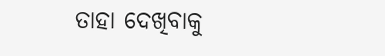ତାହା ଦେଖିବାକୁ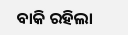ବାକି ରହିଲା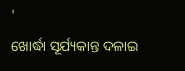'
ଖୋର୍ଦ୍ଧା ସୂର୍ଯ୍ୟକାନ୍ତ ଦଳାଇ